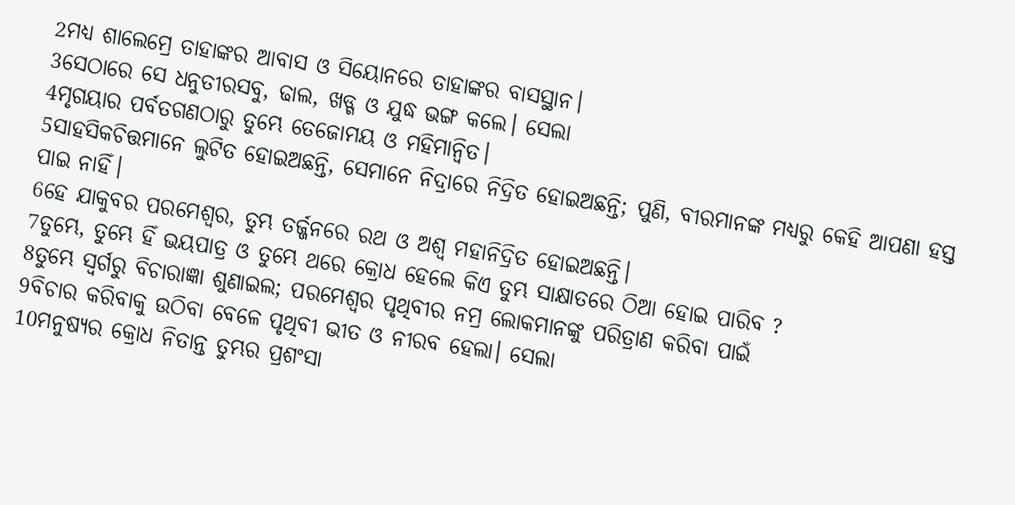2ମଧ୍ୟ ଶାଲେମ୍ରେ ତାହାଙ୍କର ଆବାସ ଓ ସିୟୋନରେ ତାହାଙ୍କର ବାସସ୍ଥାନ।
3ସେଠାରେ ସେ ଧନୁତୀରସବୁ, ଢାଲ, ଖଡ୍ଗ ଓ ଯୁଦ୍ଧ ଭଙ୍ଗ କଲେ। ସେଲା
4ମୃଗୟାର ପର୍ବତଗଣଠାରୁ ତୁମ୍ଭେ ତେଜୋମୟ ଓ ମହିମାନ୍ୱିତ।
5ସାହସିକଚିତ୍ତମାନେ ଲୁଟିତ ହୋଇଅଛନ୍ତି, ସେମାନେ ନିଦ୍ରାରେ ନିଦ୍ରିତ ହୋଇଅଛନ୍ତି; ପୁଣି, ବୀରମାନଙ୍କ ମଧ୍ୟରୁ କେହି ଆପଣା ହସ୍ତ ପାଇ ନାହିଁ।
6ହେ ଯାକୁବର ପରମେଶ୍ୱର, ତୁମ୍ଭ ତର୍ଜ୍ଜନରେ ରଥ ଓ ଅଶ୍ୱ ମହାନିଦ୍ରିତ ହୋଇଅଛନ୍ତି।
7ତୁମ୍ଭେ, ତୁମ୍ଭେ ହିଁ ଭୟପାତ୍ର ଓ ତୁମ୍ଭେ ଥରେ କ୍ରୋଧ ହେଲେ କିଏ ତୁମ୍ଭ ସାକ୍ଷାତରେ ଠିଆ ହୋଇ ପାରିବ ?
8ତୁମ୍ଭେ ସ୍ୱର୍ଗରୁ ବିଚାରାଜ୍ଞା ଶୁଣାଇଲ; ପରମେଶ୍ୱର ପୃଥିବୀର ନମ୍ର ଲୋକମାନଙ୍କୁ ପରିତ୍ରାଣ କରିବା ପାଇଁ
9ବିଚାର କରିବାକୁ ଉଠିବା ବେଳେ ପୃଥିବୀ ଭୀତ ଓ ନୀରବ ହେଲା। ସେଲା
10ମନୁଷ୍ୟର କ୍ରୋଧ ନିତାନ୍ତ ତୁମ୍ଭର ପ୍ରଶଂସା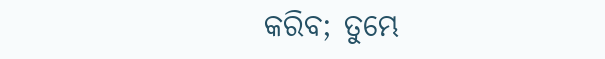କରିବ; ତୁମ୍ଭେ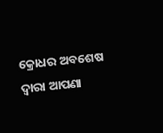କ୍ରୋଧର ଅବଶେଷ ଦ୍ୱାରା ଆପଣା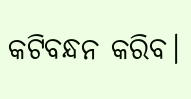କଟିବନ୍ଧନ କରିବ।